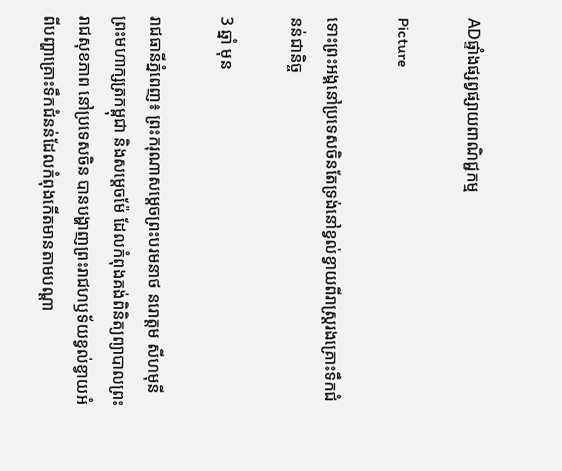ADផ្ទាំងផ្សព្វផ្សាយពាណិជ្ជកម្ម

Picture

ទោះព្រះអង្គនៅប្រទេសចិនតែទ្រង់នៅខ្វល់ខ្វាយពីរាស្រ្តរងគ្រោះទឹកជំនន់ជានិច្ច

3 ឆ្នាំ មុន

រាជធានីភ្នំពេញ៖ ព្រះករុណាសម្តេចព្រះបរមនាថ នរោត្តម សីហមុនី ព្រះមហាក្សត្រកម្ពុជា និងសម្តេចម៉ែ ដែលកំពុងគង់ពិនិត្យព្យាបាលព្រះរាជសុខភាព នៅប្រទេសចិន បានបង្ហាញព្រះរាជហឫទ័យខ្វល់ខ្វាយអំពីបញ្ហាគ្រោះទឹកជំនន់ដែលកំពុងកើតមានតាមបណ្តា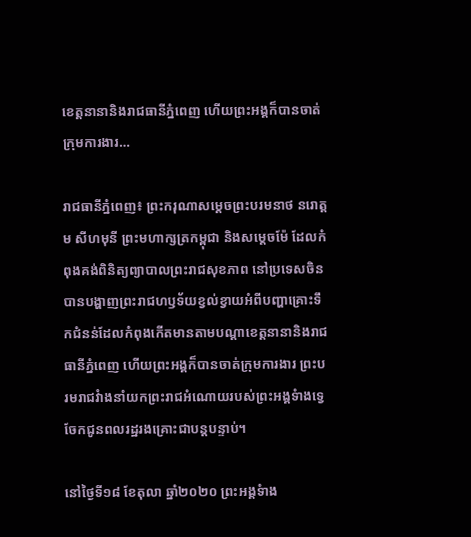ខេត្តនានានិងរាជធានីភ្នំពេញ ហើយព្រះអង្គក៏បានចាត់ក្រុមការងារ…

រាជធានីភ្នំពេញ៖ ព្រះករុណាសម្តេចព្រះបរមនាថ នរោត្តម សីហមុនី ព្រះមហាក្សត្រកម្ពុជា និងសម្តេចម៉ែ ដែលកំពុងគង់ពិនិត្យព្យាបាលព្រះរាជសុខភាព នៅប្រទេសចិន បានបង្ហាញព្រះរាជហឫទ័យខ្វល់ខ្វាយអំពីបញ្ហាគ្រោះទឹកជំនន់ដែលកំពុងកើតមានតាមបណ្តាខេត្តនានានិងរាជធានីភ្នំពេញ ហើយព្រះអង្គក៏បានចាត់ក្រុមការងារ ព្រះបរមរាជវំាងនាំយកព្រះរាជអំណោយរបស់ព្រះអង្គទំាងទ្វេ ចែកជូនពលរដ្ឋរងគ្រោះជាបន្តបន្ទាប់។

នៅថ្ងៃទី១៨ ខែតុលា ឆ្នាំ២០២០ ព្រះអង្គទំាង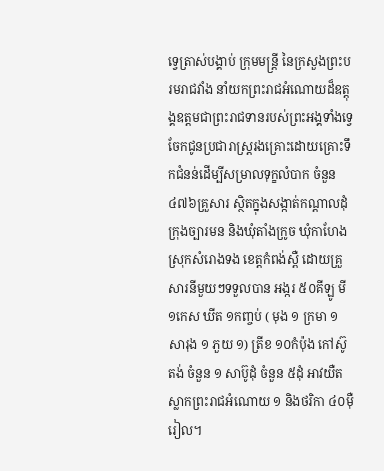ទ្វេត្រាស់បង្គាប់ ក្រុមមន្រ្តី នៃក្រសួងព្រះបរមរាជវាំង នាំយកព្រះរាជអំណោយដ៏ឧត្តុង្គឧត្តមជាព្រះរាជទានរបស់ព្រះអង្គទាំងទ្វេ ចែកជូនប្រជារាស្រ្តរងគ្រោះដោយគ្រោះទឹកជំនន់ដើម្បីសម្រាលទុក្ខលំបាក ចំនួន ៤៧៦គ្រួសារ ស្ថិតក្នុងសង្កាត់កណ្តាលដុំ ក្រុងច្បារមន និងឃុំតាំងក្រូច ឃុំកាហែង ស្រុកសំរោងទង ខេត្តកំពង់ស្ពឺ ដោយគ្រួសារនីមួយៗទទួលបាន អង្ករ ៥០គីឡូ មី ១កេស ឃីត ១កញ្ចប់ ( មុង ១ ក្រមា ១ សារុង ១ ភួយ ១) ត្រីខ ១០កំប៉ុង កៅស៊ូតង់ ចំនួន ១ សាប៊ូដុំ ចំនួន ៥ដុំ អាវយឺតស្លាកព្រះរាជអំណោយ ១ និងថរិកា ៤០ម៉ឺរៀល។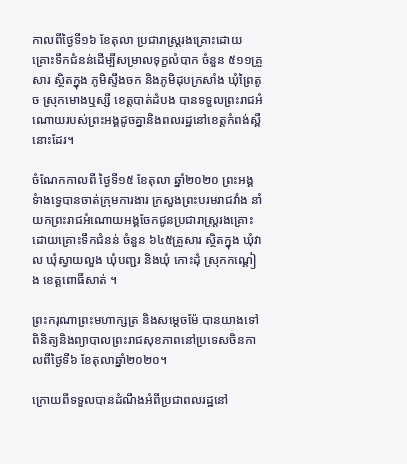កាលពីថ្ងៃទី១៦ ខែតុលា ប្រជារាស្រ្តរងគ្រោះដោយគ្រោះទឹកជំនន់ដើម្បីសម្រាលទុក្ខលំបាក ចំនួន ៥១១គ្រួសារ ស្ថិតក្នុង ភូមិស្ទឹងចក និងភូមិដុបក្រសាំង ឃុំព្រៃតូច ស្រុកមោងឬស្សី ខេត្តបាត់ដំបង បានទទួលព្រះរាជអំណោយរបស់ព្រះអង្គដូចគ្នានិងពលរដ្ឋនៅខេត្តកំពង់ស្ពឺនោះដែរ។

ចំណែកកាលពី ថ្ងៃទី១៥ ខែតុលា ឆ្នាំ២០២០ ព្រះអង្គទំាងទ្វេបានចាត់ក្រុមការងារ ក្រសួងព្រះបរមរាជវាំង នាំយកព្រះរាជអំណោយអង្គចែកជូនប្រជារាស្រ្តរងគ្រោះដោយគ្រោះទឹកជំនន់ ចំនួន ៦៤៥គ្រួសារ ស្ថិតក្នុង ឃុំវាល ឃុំស្វាយលួង ឃុំបញ្ជរ និងឃុំ កោះដុំ ស្រុកកណ្តៀង ខេត្តពោធិ៍សាត់ ។

ព្រះករុណាព្រះមហាក្សត្រ និងសម្តេចម៉ែ បានយាងទៅពិនិត្យនិងព្យាបាលព្រះរាជសុខភាពនៅប្រទេសចិនកាលពីថ្ងៃទី៦ ខែតុលាឆ្នាំ២០២០។

ក្រោយពីទទួលបានដំណឹងអំពីប្រជាពលរដ្ឋនៅ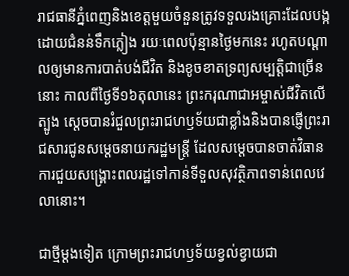រាជធានីភ្នំពេញនិងខេត្តមួយចំនួនត្រូវទទួលរងគ្រោះដែលបង្កដោយជំនន់ទឹកភ្លៀង រយៈពេលប៉ុន្មានថ្ងៃមកនេះ រហូតបណ្ដាលឲ្យមានការបាត់បង់ជីវិត និងខូចខាតទ្រព្យសម្បត្តិជាច្រើន នោះ កាលពីថ្ងៃទី១៦តុលានេះ ព្រះករុណាជាអម្ចាស់ជីវិតលើត្បូង ស្តេចបានរំជួលព្រះរាជហឫទ័យជាខ្លាំងនិងបានផ្ញើព្រះរាជសារជូនសម្តេចនាយករដ្ឋមន្រ្តី ដែលសម្តេចបានចាត់វិធានការជួយសង្រ្គោះពលរដ្ឋទៅកាន់ទីទួលសុវត្ថិភាពទាន់ពេលវេលានោះ។

ជាថ្មីម្តងទៀត ក្រោមព្រះរាជហឫទ័យខ្វល់ខ្វាយជា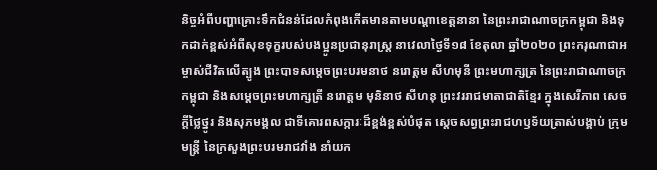និច្ចអំពីបញ្ហាគ្រោះទឹកជំនន់ដែលកំពុងកើតមានតាមបណ្តាខេត្តនានា នៃព្រះរាជាណាចក្រកម្ពុជា និងទុកដាក់ខ្ពស់អំពីសុខទុក្ខរបស់បងប្អូនប្រជានុរាស្រ្ត នាវេលាថ្ងៃទី១៨ ខែតុលា ឆ្នាំ២០២០ ព្រះករុណាជាអម្ចាស់ជីវិតលើត្បូង ព្រះបាទសម្តេចព្រះបរមនាថ នរោត្តម សីហមុនី ព្រះមហាក្សត្រ នៃព្រះរាជាណាចក្រកម្ពុជា និងសម្តេចព្រះមហាក្សត្រី នរោត្តម មុនិនាថ សីហនុ ព្រះវររាជមាតាជាតិខ្មែរ ក្នុងសេរីភាព សេចក្តីថ្លៃថ្នូរ និងសុភមង្គល ជាទីគោរពសក្ការៈដ៏ខ្ពង់ខ្ពស់បំផុត ស្តេចសព្វព្រះរាជហឫទ័យត្រាស់បង្គាប់ ក្រុមមន្រ្តី នៃក្រសួងព្រះបរមរាជវាំង នាំយក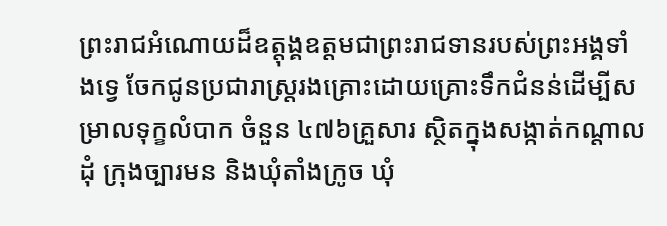ព្រះរាជអំណោយដ៏ឧត្តុង្គឧត្តមជាព្រះរាជទានរបស់ព្រះអង្គទាំងទ្វេ ចែកជូនប្រជារាស្រ្តរងគ្រោះដោយគ្រោះទឹកជំនន់ដើម្បីសម្រាលទុក្ខលំបាក ចំនួន ៤៧៦គ្រួសារ ស្ថិតក្នុងសង្កាត់កណ្តាលដុំ ក្រុងច្បារមន និងឃុំតាំងក្រូច ឃុំ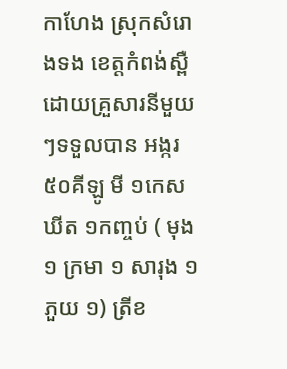កាហែង ស្រុកសំរោងទង ខេត្តកំពង់ស្ពឺ ដោយគ្រួសារនីមួយៗទទួលបាន អង្ករ ៥០គីឡូ មី ១កេស ឃីត ១កញ្ចប់ ( មុង ១ ក្រមា ១ សារុង ១ ភួយ ១) ត្រីខ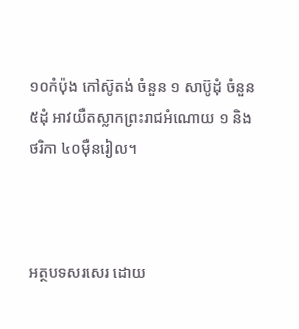១០កំប៉ុង កៅស៊ូតង់ ចំនួន ១ សាប៊ូដុំ ចំនួន ៥ដុំ អាវយឺតស្លាកព្រះរាជអំណោយ ១ និងថរិកា ៤០មុឺនរៀល។



អត្ថបទសរសេរ ដោយ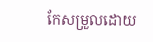កែសម្រួលដោយ